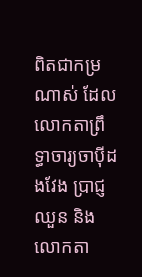ពិតជាកម្រណាស់ ដែលលោកតាព្រឹទ្ធាចារ្យចាប៉ីដងវែង ប្រាជ្ញ ឈួន និងលោកតា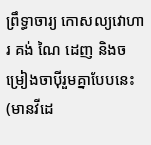ព្រឹទ្ធាចារ្យ កោសល្យវោហារ គង់ ណៃ ដេញ និងចម្រៀងចាប៉ីរួមគ្នាបែបនេះ (មានវីដេ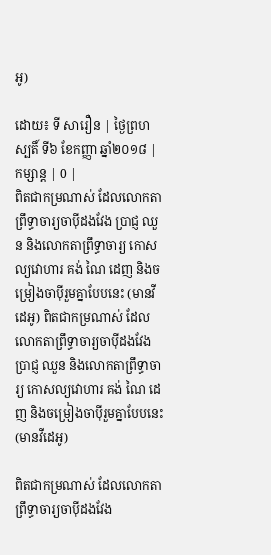អូ)

ដោយ៖ ទី សារឿន | ថ្ងៃព្រហស្បតិ៍ ទី៦ ខែកញ្ញា ឆ្នាំ២០១៨ | កម្សាន្ត | 0 |
ពិតជាកម្រណាស់ ដែលលោកតាព្រឹទ្ធាចារ្យចាប៉ីដងវែង ប្រាជ្ញ ឈួន និងលោកតាព្រឹទ្ធាចារ្យ កោសល្យវោហារ គង់ ណៃ ដេញ និងចម្រៀងចាប៉ីរួមគ្នាបែបនេះ (មានវីដេអូ) ពិតជាកម្រណាស់ ដែលលោកតាព្រឹទ្ធាចារ្យចាប៉ីដងវែង ប្រាជ្ញ ឈួន និងលោកតាព្រឹទ្ធាចារ្យ កោសល្យវោហារ គង់ ណៃ ដេញ និងចម្រៀងចាប៉ីរួមគ្នាបែបនេះ (មានវីដេអូ)

ពិតជាកម្រណាស់ ដែលលោកតាព្រឹទ្ធាចារ្យចាប៉ីដងវែង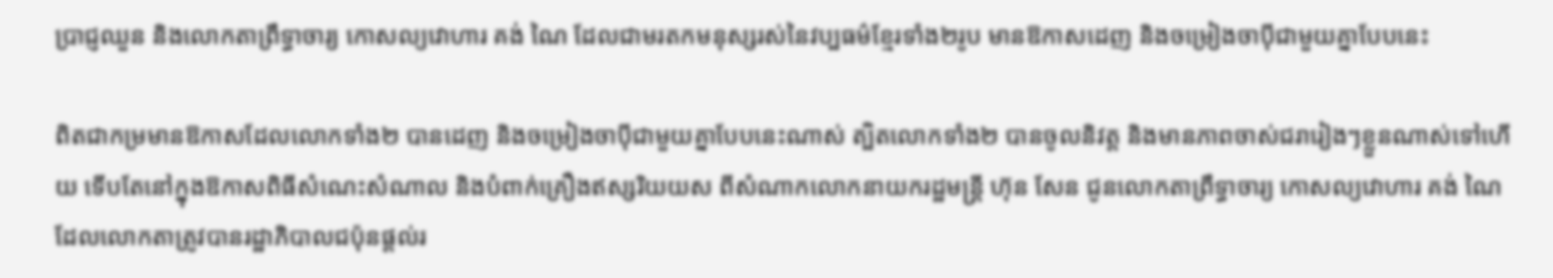ប្រាជ្ញឈួន និងលោកតាព្រឹទ្ធាចារ្យ កោសល្យវោហារ គង់ ណៃ ដែលជាមរតកមនុស្សរស់នៃវប្បធម៌ខ្មែរទាំង២រូប មានឱកាសដេញ និងចម្រៀងចាប៉ីជាមួយគ្នាបែបនេះ

ពិតជាកម្រមានឱកាសដែលលោកទាំង២ បានដេញ និងចម្រៀងចាប៉ីជាមួយគ្នាបែបនេះណាស់ ត្បិតលោកទាំង២ បានចូលនិវត្ត និងមានភាពចាស់ជរារៀងៗខ្លួនណាស់ទៅហើយ ទើបតែនៅក្នុងឱកាសពិធីសំណេះសំណាល និងបំពាក់គ្រឿងឥស្សរិយយស ពីសំណាកលោកនាយករដ្ឋមន្រ្តី ហ៊ុន សែន ជូនលោកតាព្រឹទ្ធាចារ្យ កោសល្យវោហារ គង់ ណៃ ដែលលោកតាត្រូវបានរដ្ឋាភិបាលជប៉ុនផ្តល់រ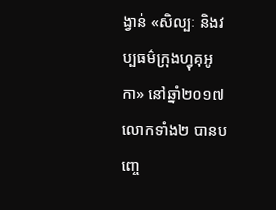ង្វាន់ «សិល្បៈ និងវប្បធម៌ក្រុងហ្វុគុអូកា» នៅឆ្នាំ២០១៧ លោកទាំង២ បានបញ្ចេ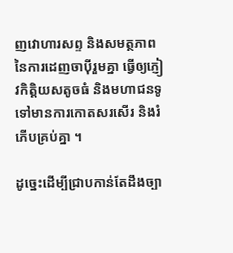ញវោហារសព្ទ និងសមត្ថភាពនៃការដេញចាប៉ីរួមគ្នា ធ្វើឲ្យភ្ញៀវកិត្តិយសតូចធំ និងមហាជនទូទៅមានការកោតសរសើរ និងរំភើបគ្រប់គ្នា ។

ដូច្នេះដើម្បីជ្រាបកាន់តែដឹងច្បា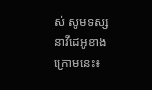ស់ សូមទស្សនាវីដេអូខាងក្រោមនេះ៖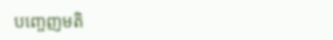បញ្ចេញមតិ